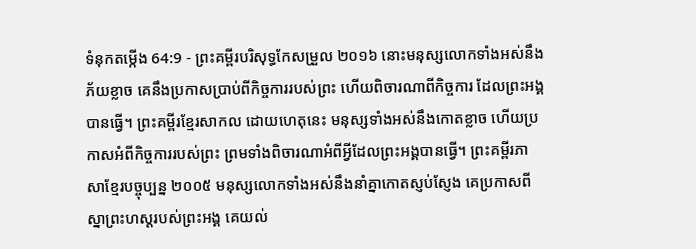ទំនុកតម្កើង 64:9 - ព្រះគម្ពីរបរិសុទ្ធកែសម្រួល ២០១៦ នោះមនុស្សលោកទាំងអស់នឹងភ័យខ្លាច គេនឹងប្រកាសប្រាប់ពីកិច្ចការរបស់ព្រះ ហើយពិចារណាពីកិច្ចការ ដែលព្រះអង្គបានធ្វើ។ ព្រះគម្ពីរខ្មែរសាកល ដោយហេតុនេះ មនុស្សទាំងអស់នឹងកោតខ្លាច ហើយប្រកាសអំពីកិច្ចការរបស់ព្រះ ព្រមទាំងពិចារណាអំពីអ្វីដែលព្រះអង្គបានធ្វើ។ ព្រះគម្ពីរភាសាខ្មែរបច្ចុប្បន្ន ២០០៥ មនុស្សលោកទាំងអស់នឹងនាំគ្នាកោតស្ញប់ស្ញែង គេប្រកាសពីស្នាព្រះហស្ដរបស់ព្រះអង្គ គេយល់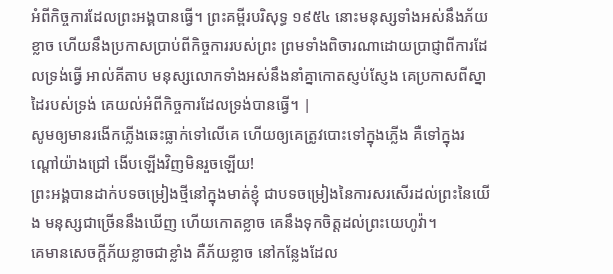អំពីកិច្ចការដែលព្រះអង្គបានធ្វើ។ ព្រះគម្ពីរបរិសុទ្ធ ១៩៥៤ នោះមនុស្សទាំងអស់នឹងភ័យខ្លាច ហើយនឹងប្រកាសប្រាប់ពីកិច្ចការរបស់ព្រះ ព្រមទាំងពិចារណាដោយប្រាជ្ញាពីការដែលទ្រង់ធ្វើ អាល់គីតាប មនុស្សលោកទាំងអស់នឹងនាំគ្នាកោតស្ញប់ស្ញែង គេប្រកាសពីស្នាដៃរបស់ទ្រង់ គេយល់អំពីកិច្ចការដែលទ្រង់បានធ្វើ។ |
សូមឲ្យមានរងើកភ្លើងឆេះធ្លាក់ទៅលើគេ ហើយឲ្យគេត្រូវបោះទៅក្នុងភ្លើង គឺទៅក្នុងរណ្តៅយ៉ាងជ្រៅ ងើបឡើងវិញមិនរួចឡើយ!
ព្រះអង្គបានដាក់បទចម្រៀងថ្មីនៅក្នុងមាត់ខ្ញុំ ជាបទចម្រៀងនៃការសរសើរដល់ព្រះនៃយើង មនុស្សជាច្រើននឹងឃើញ ហើយកោតខ្លាច គេនឹងទុកចិត្តដល់ព្រះយេហូវ៉ា។
គេមានសេចក្ដីភ័យខ្លាចជាខ្លាំង គឺភ័យខ្លាច នៅកន្លែងដែល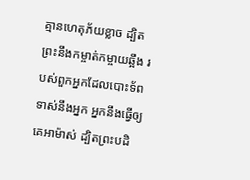គ្មានហេតុភ័យខ្លាច ដ្បិតព្រះនឹងកម្ចាត់កម្ចាយឆ្អឹង របស់ពួកអ្នកដែលបោះទ័ពទាស់នឹងអ្នក អ្នកនឹងធ្វើឲ្យគេអាម៉ាស់ ដ្បិតព្រះបដិ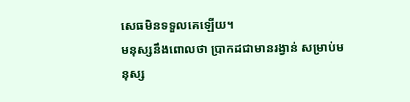សេធមិនទទួលគេឡើយ។
មនុស្សនឹងពោលថា ប្រាកដជាមានរង្វាន់ សម្រាប់មនុស្ស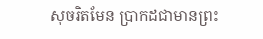សុចរិតមែន ប្រាកដជាមានព្រះ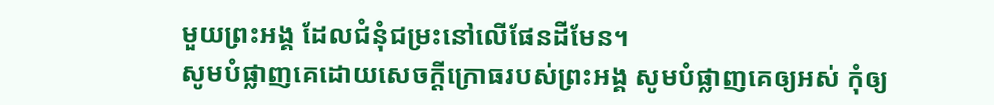មួយព្រះអង្គ ដែលជំនុំជម្រះនៅលើផែនដីមែន។
សូមបំផ្លាញគេដោយសេចក្ដីក្រោធរបស់ព្រះអង្គ សូមបំផ្លាញគេឲ្យអស់ កុំឲ្យ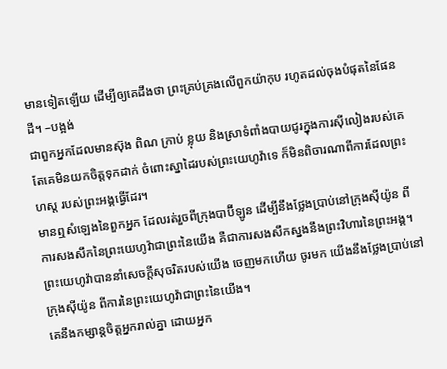មានទៀតឡើយ ដើម្បីឲ្យគេដឹងថា ព្រះគ្រប់គ្រងលើពួកយ៉ាកុប រហូតដល់ចុងបំផុតនៃផែនដី។ –បង្អង់
ជាពួកអ្នកដែលមានស៊ុង ពិណ ក្រាប់ ខ្លុយ និងស្រាទំពាំងបាយជូរក្នុងការស៊ីលៀងរបស់គេ តែគេមិនយកចិត្តទុកដាក់ ចំពោះស្នាដៃរបស់ព្រះយេហូវ៉ាទេ ក៏មិនពិចារណាពីការដែលព្រះហស្ត របស់ព្រះអង្គធ្វើដែរ។
មានឮសំឡេងនៃពួកអ្នក ដែលរត់រួចពីក្រុងបាប៊ីឡូន ដើម្បីនឹងថ្លែងប្រាប់នៅក្រុងស៊ីយ៉ូន ពីការសងសឹកនៃព្រះយេហូវ៉ាជាព្រះនៃយើង គឺជាការសងសឹកស្នងនឹងព្រះវិហារនៃព្រះអង្គ។
ព្រះយេហូវ៉ាបាននាំសេចក្ដីសុចរិតរបស់យើង ចេញមកហើយ ចូរមក យើងនឹងថ្លែងប្រាប់នៅក្រុងស៊ីយ៉ូន ពីការនៃព្រះយេហូវ៉ាជាព្រះនៃយើង។
គេនឹងកម្សាន្តចិត្តអ្នករាល់គ្នា ដោយអ្នក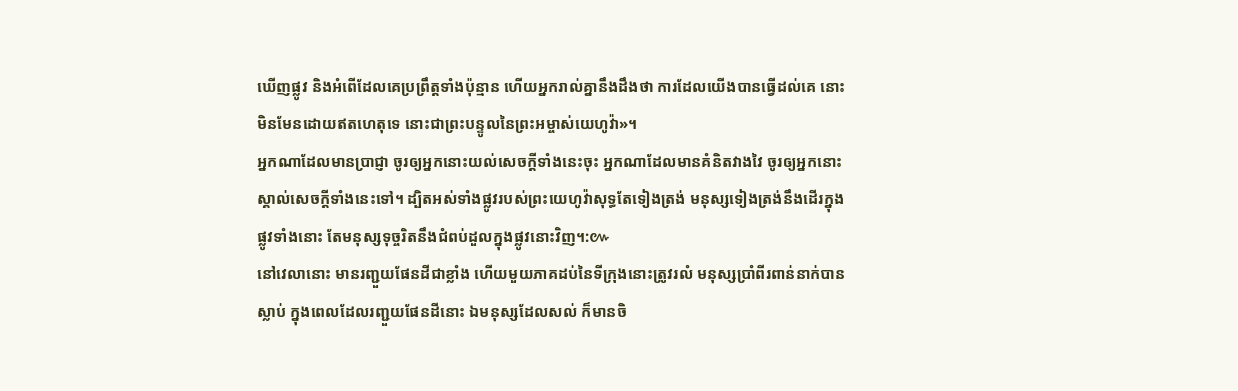ឃើញផ្លូវ និងអំពើដែលគេប្រព្រឹត្តទាំងប៉ុន្មាន ហើយអ្នករាល់គ្នានឹងដឹងថា ការដែលយើងបានធ្វើដល់គេ នោះមិនមែនដោយឥតហេតុទេ នោះជាព្រះបន្ទូលនៃព្រះអម្ចាស់យេហូវ៉ា»។
អ្នកណាដែលមានប្រាជ្ញា ចូរឲ្យអ្នកនោះយល់សេចក្ដីទាំងនេះចុះ អ្នកណាដែលមានគំនិតវាងវៃ ចូរឲ្យអ្នកនោះស្គាល់សេចក្ដីទាំងនេះទៅ។ ដ្បិតអស់ទាំងផ្លូវរបស់ព្រះយេហូវ៉ាសុទ្ធតែទៀងត្រង់ មនុស្សទៀងត្រង់នឹងដើរក្នុងផ្លូវទាំងនោះ តែមនុស្សទុច្ចរិតនឹងជំពប់ដួលក្នុងផ្លូវនោះវិញ។:៚
នៅវេលានោះ មានរញ្ជួយផែនដីជាខ្លាំង ហើយមួយភាគដប់នៃទីក្រុងនោះត្រូវរលំ មនុស្សប្រាំពីរពាន់នាក់បានស្លាប់ ក្នុងពេលដែលរញ្ជួយផែនដីនោះ ឯមនុស្សដែលសល់ ក៏មានចិ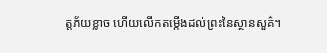ត្តភ័យខ្លាច ហើយលើកតម្កើងដល់ព្រះនៃស្ថានសួគ៌។